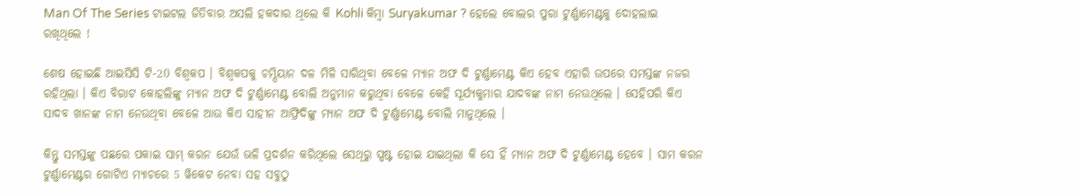Man Of The Series ଟାଇଟଲ ଜିତିବାର ଅସଲି ହକଦାର ଥିଲେ କି Kohli କିମ୍ବା Suryakumar ? ହେଲେ ବୋଲର ପୁରା ଟୁର୍ଣ୍ଣାମେଣ୍ଟକୁ ଦୋହଲାଇ ରଖିଥିଲେ !

ଶେଷ ହୋଇଛି ଆଇସିସି ଟି-20 ବିଶ୍ଵକପ । ବିଶ୍ଵକପକୁ ଚମ୍ପିୟାନ ଦଳ ମିଳି ସାରିଥିବା ବେଳେ ମ୍ୟାନ ଅଫ ଦି ଟୁର୍ଣ୍ଣାମେଣ୍ଟ କିଏ ହେବ ଏହାରି ଉପରେ ସମସ୍ତଙ୍କ ନଜର ରହିଥିଲା । କିଏ ବିରାଟ କୋହଲିଙ୍କୁ ମ୍ୟାନ ଅଫ ଦି ଟୁର୍ଣ୍ଣାମେଣ୍ଟ ବୋଲି ଅନୁମାନ କରୁଥିବା ବେଳେ କେହି ସୂର୍ଯ୍ୟକୁମାର ଯାଦବଙ୍କ ନାମ ନେଉଥିଲେ । ସେହିପରି କିଏ ସାଦବ ଖାନଙ୍କ ନାମ ନେଉଥିବା ବେଳେ ଆଉ କିଏ ସାହୀନ ଆଫ୍ରିଦିଙ୍କୁ ମ୍ୟାନ ଅଫ ଦି ଟୁର୍ଣ୍ଣାମେଣ୍ଟ ବୋଲି ମାନୁଥିଲେ ।

କିନ୍ତୁ ସମସ୍ତଙ୍କୁ ପଛରେ ପକାଇ ସାମ୍ କରନ ଯେଉଁ ଭଳି ପ୍ରଦର୍ଶନ କରିଥିଲେ ସେଥିରୁ ସ୍ପଷ୍ଟ ହୋଇ ଯାଇଥିଲା କି ସେ ହିଁ ମ୍ୟାନ ଅଫ ଦି ଟୁର୍ଣ୍ଣାମେଣ୍ଟ ହେବେ । ସାମ କରନ ଟୁର୍ଣ୍ଣାମେଣ୍ଟର ଗୋଟିଏ ମ୍ଯାଚରେ 5 ୱିକେଟ ନେବା ସହ ସବୁଠୁ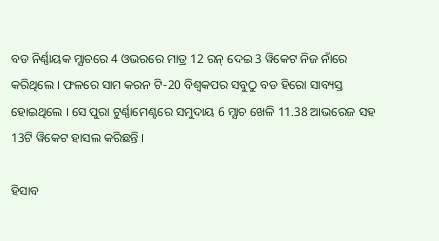ବଡ ନିର୍ଣ୍ଣାୟକ ମ୍ଯାଚରେ 4 ଓଭରରେ ମାତ୍ର 12 ରନ୍ ଦେଇ 3 ୱିକେଟ ନିଜ ନାଁରେ କରିଥିଲେ । ଫଳରେ ସାମ କରନ ଟି-20 ବିଶ୍ଵକପର ସବୁଠୁ ବଡ ହିରୋ ସାବ୍ୟସ୍ତ ହୋଇଥିଲେ । ସେ ପୁରା ଟୁର୍ଣ୍ଣାମେଣ୍ଟରେ ସମୁଦାୟ 6 ମ୍ଯାଚ ଖେଳି 11.38 ଆଭରେଜ ସହ 13ଟି ୱିକେଟ ହାସଲ କରିଛନ୍ତି ।

ହିସାବ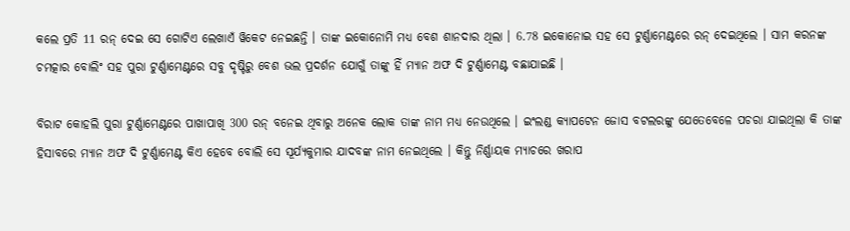କଲେ ପ୍ରତି 11 ରନ୍ ଦେଇ ସେ ଗୋଟିଏ ଲେଖାଏଁ ୱିକେଟ ନେଇଛନ୍ତି । ତାଙ୍କ ଇକୋନୋମି ମଧ୍ୟ ବେଶ ଶାନଦାର ଥିଲା । 6.78 ଇକୋନୋଇ ସହ ସେ ଟୁର୍ଣ୍ଣାମେଣ୍ଟରେ ରନ୍ ଦେଇଥିଲେ । ସାମ କରନଙ୍କ ଚମତ୍କାର ବୋଲିଂ ସହ ପୁରା ଟୁର୍ଣ୍ଣାମେଣ୍ଟରେ ସବୁ ଦୃଷ୍ଟିରୁ ବେଶ ଭଲ ପ୍ରଦର୍ଶନ ଯୋଗୁଁ ତାଙ୍କୁ ହିଁ ମ୍ୟାନ ଅଫ ଦି ଟୁର୍ଣ୍ଣାମେଣ୍ଟ ବଛାଯାଇଛି ।

ବିରାଟ କୋହଲି ପୁରା ଟୁର୍ଣ୍ଣାମେଣ୍ଟରେ ପାଖାପାଖି 300 ରନ୍ ବନେଇ ଥିବାରୁ ଅନେକ ଲୋକ ତାଙ୍କ ନାମ ମଧ୍ୟ ନେଉଥିଲେ । ଇଂଲଣ୍ଡ କ୍ଯାପଟେନ ଜୋସ ବଟଲରଙ୍କୁ ଯେତେବେଳେ ପଚରା ଯାଇଥିଲା କି ତାଙ୍କ ହିସାବରେ ମ୍ୟାନ ଅଫ ଦି ଟୁର୍ଣ୍ଣାମେଣ୍ଟ କିଏ ହେବେ ବୋଲି ସେ ସୂର୍ଯ୍ୟକୁମାର ଯାଦବଙ୍କ ନାମ ନେଇଥିଲେ । କିନ୍ତୁ ନିର୍ଣ୍ଣାୟକ ମ୍ଯାଚରେ ଖରାପ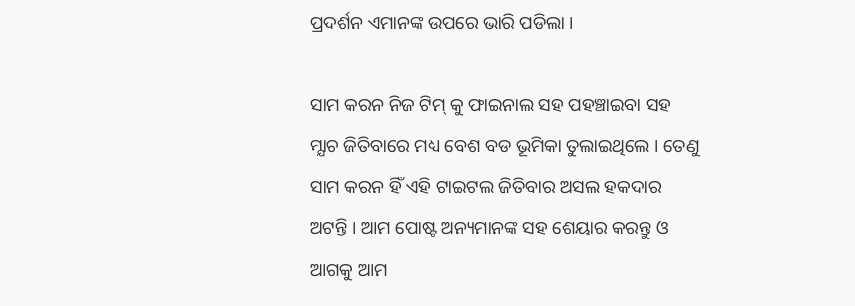ପ୍ରଦର୍ଶନ ଏମାନଙ୍କ ଉପରେ ଭାରି ପଡିଲା ।

ସାମ କରନ ନିଜ ଟିମ୍ କୁ ଫାଇନାଲ ସହ ପହଞ୍ଚାଇବା ସହ ମ୍ଯାଚ ଜିତିବାରେ ମଧ୍ୟ ବେଶ ବଡ ଭୂମିକା ତୁଲାଇଥିଲେ । ତେଣୁ ସାମ କରନ ହିଁ ଏହି ଟାଇଟଲ ଜିତିବାର ଅସଲ ହକଦାର ଅଟନ୍ତି । ଆମ ପୋଷ୍ଟ ଅନ୍ୟମାନଙ୍କ ସହ ଶେୟାର କରନ୍ତୁ ଓ ଆଗକୁ ଆମ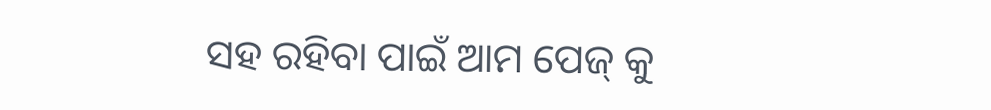ସହ ରହିବା ପାଇଁ ଆମ ପେଜ୍ କୁ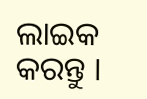ଲାଇକ କରନ୍ତୁ ।